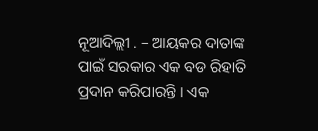ନୂଆଦିଲ୍ଲୀ . – ଆୟକର ଦାତାଙ୍କ ପାଇଁ ସରକାର ଏକ ବଡ ରିହାତି ପ୍ରଦାନ କରିପାରନ୍ତି । ଏକ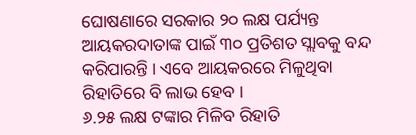ଘୋଷଣାରେ ସରକାର ୨୦ ଲକ୍ଷ ପର୍ଯ୍ୟନ୍ତ ଆୟକରଦାତାଙ୍କ ପାଇଁ ୩୦ ପ୍ରତିଶତ ସ୍ଲାବକୁ ବନ୍ଦ କରିପାରନ୍ତି । ଏବେ ଆୟକରରେ ମିଳୁଥିବା ରିହାତିରେ ବି ଲାଭ ହେବ ।
୬.୨୫ ଲକ୍ଷ ଟଙ୍କାର ମିଳିବ ରିହାତି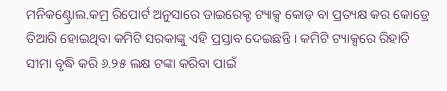ମନିକଣ୍ଟ୍ରୋଲ.କମ୍ର ରିପୋର୍ଟ ଅନୁସାରେ ଡାଇରେକ୍ଟ ଟ୍ୟାକ୍ସ କୋଡ୍ ବା ପ୍ରତ୍ୟକ୍ଷ କର କୋଡ୍ରେ ତିଆରି ହୋଇଥିବା କମିଟି ସରକାଙ୍କୁ ଏହି ପ୍ରସ୍ତାବ ଦେଇଛନ୍ତି । କମିଟି ଟ୍ୟାକ୍ସରେ ରିହାତି ସୀମା ବୃଦ୍ଧି କରି ୬.୨୫ ଲକ୍ଷ ଟଙ୍କା କରିବା ପାଇଁ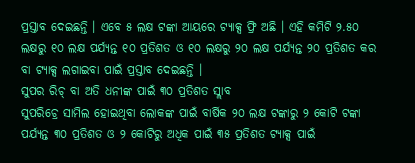ପ୍ରସ୍ତାବ ଦେଇଛନ୍ତି । ଏବେ ୫ ଲକ୍ଷ ଟଙ୍କା ଆୟରେ ଟ୍ୟାକ୍ସ ଫ୍ରି ଅଛି । ଏହି କମିଟି ୨.୫୦ ଲକ୍ଷରୁ ୧୦ ଲକ୍ଷ ପର୍ଯ୍ୟନ୍ତ ୧୦ ପ୍ରତିଶତ ଓ ୧୦ ଲକ୍ଷରୁ ୨୦ ଲକ୍ଷ ପର୍ଯ୍ୟନ୍ତ ୨୦ ପ୍ରତିଶତ କର ବା ଟ୍ୟାକ୍ସ ଲଗାଇବା ପାଇଁ ପ୍ରସ୍ତାବ ଦେଇଛନ୍ତି ।
ସୁପର ରିଚ୍ ବା ଅତି ଧନୀଙ୍କ ପାଇଁ ୩୦ ପ୍ରତିଶତ ସ୍ଲାବ
ସୁପରିଚ୍ରେ ସାମିଲ ହୋଇଥିବା ଲୋକଙ୍କ ପାଇଁ ବାର୍ଷିକ ୨୦ ଲକ୍ଷ ଟଙ୍କାରୁ ୨ କୋଟି ଟଙ୍କା ପର୍ଯ୍ୟନ୍ତ ୩୦ ପ୍ରତିଶତ ଓ ୨ କୋଟିରୁ ଅଧିକ ପାଇଁ ୩୫ ପ୍ରତିଶତ ଟ୍ୟାକ୍ସ ପାଇଁ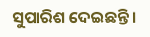ସୁପାରିଶ ଦେଇଛନ୍ତି ।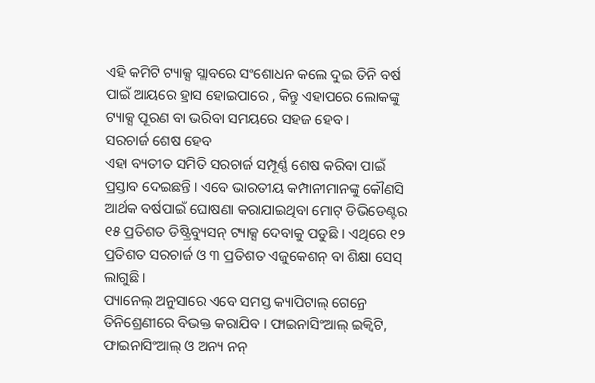ଏହି କମିଟି ଟ୍ୟାକ୍ସ ସ୍ଲାବରେ ସଂଶୋଧନ କଲେ ଦୁଇ ତିନି ବର୍ଷ ପାଇଁ ଆୟରେ ହ୍ରାସ ହୋଇପାରେ , କିନ୍ତୁ ଏହାପରେ ଲୋକଙ୍କୁ ଟ୍ୟାକ୍ସ ପୂରଣ ବା ଭରିବା ସମୟରେ ସହଜ ହେବ ।
ସରଚାର୍ଜ ଶେଷ ହେବ
ଏହା ବ୍ୟତୀତ ସମିତି ସରଚାର୍ଜ ସମ୍ପୂର୍ଣ୍ଣ ଶେଷ କରିବା ପାଇଁ ପ୍ରସ୍ତାବ ଦେଇଛନ୍ତି । ଏବେ ଭାରତୀୟ କମ୍ପାନୀମାନଙ୍କୁ କୌଣସି ଆର୍ଥକ ବର୍ଷପାଇଁ ଘୋଷଣା କରାଯାଇଥିବା ମୋଟ୍ ଡିଭିଡେଣ୍ଟର ୧୫ ପ୍ରତିଶତ ଡିଷ୍ଟ୍ରିବ୍ୟୁସନ୍ ଟ୍ୟାକ୍ସ ଦେବାକୁ ପଡୁଛି । ଏଥିରେ ୧୨ ପ୍ରତିଶତ ସରଚାର୍ଜ ଓ ୩ ପ୍ରତିଶତ ଏଜୁକେଶନ୍ ବା ଶିକ୍ଷା ସେସ୍ ଲାଗୁଛି ।
ପ୍ୟାନେଲ୍ ଅନୁସାରେ ଏବେ ସମସ୍ତ କ୍ୟାପିଟାଲ୍ ଗେନ୍ରେ ତିନିଶ୍ରେଣୀରେ ବିଭକ୍ତ କରାଯିବ । ଫାଇନାସିଂଆଲ୍ ଇକ୍ୱିଟି, ଫାଇନାସିଂଆଲ୍ ଓ ଅନ୍ୟ ନନ୍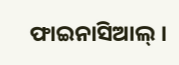ଫାଇନାସିଆଲ୍ ।